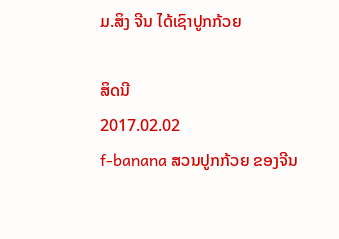ມ.ສິງ ຈີນ ໄດ້ເຊົາປູກກ້ວຍ

ສິດນີ
2017.02.02
f-banana ສວນປູກກ້ວຍ ຂອງຈີນ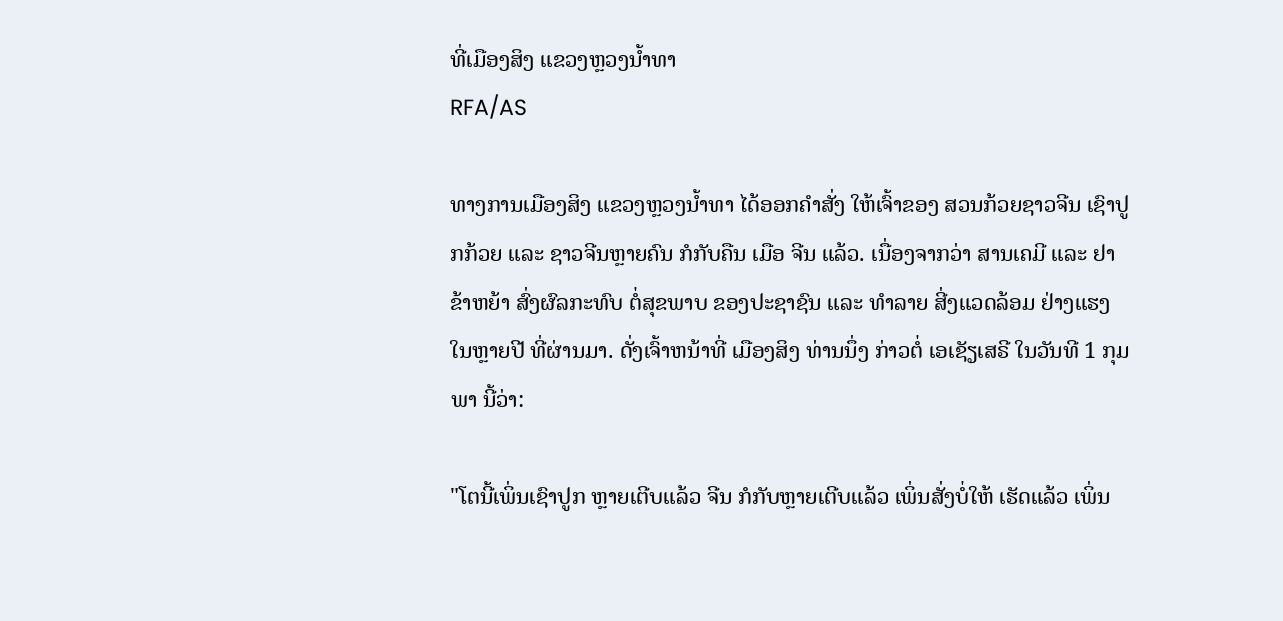ທີ່ເມືອງສິງ ແຂວງຫຼວງນໍ້າທາ
RFA/AS

ທາງການເມືອງສິງ ແຂວງຫຼວງນ້ຳທາ ໄດ້ອອກຄຳສັ່ງ ໃຫ້ເຈົ້າຂອງ ສວນກ້ວຍຊາວຈີນ ເຊົາປູກກ້ວຍ ແລະ ຊາວຈີນຫຼາຍຄົນ ກໍກັບຄືນ ເມືອ ຈີນ ແລ້ວ. ເນື່ອງຈາກວ່າ ສານເຄມີ ແລະ ຢາຂ້າຫຍ້າ ສົ່ງຜົລກະທົບ ຕໍ່ສຸຂພາບ ຂອງປະຊາຊົນ ແລະ ທໍາລາຍ ສີ່ງແວດລ້ອມ ຢ່າງແຮງ ໃນຫຼາຍປີ ທີ່ຜ່ານມາ. ດັ່ງເຈົ້າຫນ້າທີ່ ເມືອງສິງ ທ່ານນຶ່ງ ກ່າວຕໍ່ ເອເຊັຽເສຣີ ໃນວັນທີ 1 ກຸມພາ ນີ້ວ່າ:

"ໂຕນີ້ເພິ່ນເຊົາປູກ ຫຼາຍເຕີບແລ້ວ ຈີນ ກໍກັບຫຼາຍເຕີບແລ້ວ ເພິ່ນສັ່ງບໍ່ໃຫ້ ເຮັດແລ້ວ ເພິ່ນ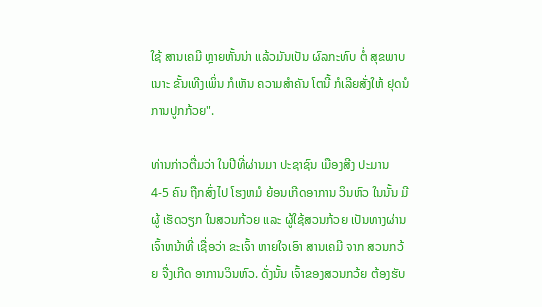ໃຊ້ ສານເຄມີ ຫຼາຍຫັ້ນນ່າ ແລ້ວມັນເປັນ ຜົລກະທົບ ຕໍ່ ສຸຂພາບ ເນາະ ຂັ້ນເທີງເພິ່ນ ກໍເຫັນ ຄວາມສຳຄັນ ໂຕນີ້ ກໍເລີຍສັ່ງໃຫ້ ຢຸດນໍ ການປູກກ້ວຍ".

ທ່ານກ່າວຕື່ມວ່າ ໃນປີທີ່ຜ່ານມາ ປະຊາຊົນ ເມືອງສີງ ປະມານ 4-5 ຄົນ ຖືກສົ່ງໄປ ໂຮງຫມໍ ຍ້ອນເກີດອາການ ວິນຫົວ ໃນນັ້ນ ມີຜູ້ ເຮັດວຽກ ໃນສວນກ້ວຍ ແລະ ຜູ້ໃຊ້ສວນກ້ວຍ ເປັນທາງຜ່ານ ເຈົ້າຫນ້າທີ່ ເຊື່ອວ່າ ຂະເຈົ້າ ຫາຍໃຈເອົາ ສານເຄມີ ຈາກ ສວນກວ້ຍ ຈື່ງເກີດ ອາການວິນຫົວ. ດັ່ງນັ້ນ ເຈົ້າຂອງສວນກວ້ຍ ຕ້ອງຮັບ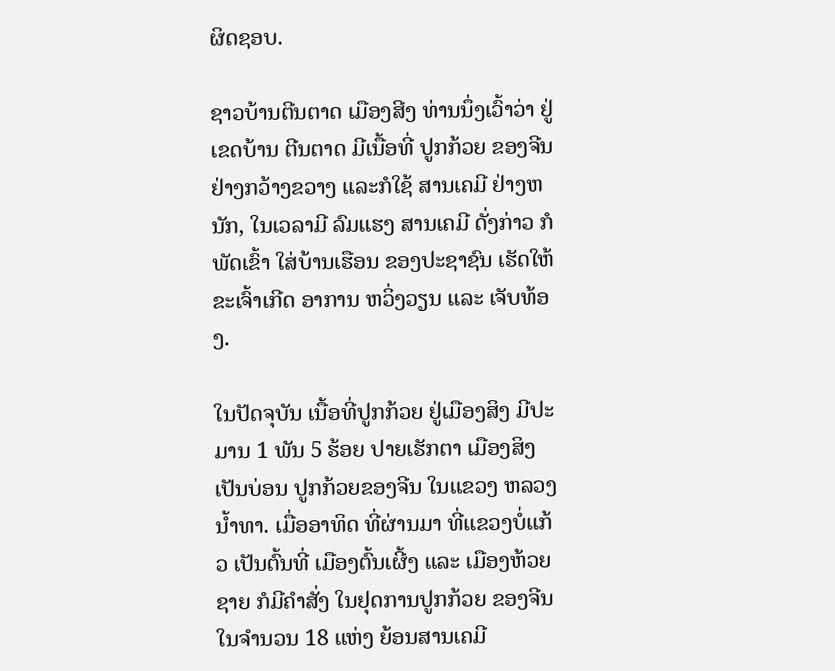ຜິດຊອບ.

ຊາວບ້ານຕີນຕາດ ເມືອງສີງ ທ່ານນຶ່ງເວົ້າວ່າ ຢູ່ເຂດບ້ານ ຕີນຕາດ ມີເນື້ອທີ່ ປູກກ້ວຍ ຂອງຈີນ ຢ່າງກວ້າງຂວາງ ແລະກໍໃຊ້ ສານເຄມີ ຢ່າງຫນັກ, ໃນເວລາມີ ລົມແຮງ ສານເຄມີ ດັ່ງກ່າວ ກໍພັດເຂົ້າ ໃສ່ບ້ານເຮືອນ ຂອງປະຊາຊົນ ເຮັດໃຫ້ ຂະເຈົ້າເກີດ ອາການ ຫວິ່ງວຽນ ແລະ ເຈັບທ້ອງ.

ໃນປັດຈຸບັນ ເນື້ອທີ່ປູກກ້ວຍ ຢູ່ເມືອງສິງ ມີປະມານ 1 ພັນ 5 ຮ້ອຍ ປາຍເຮັກຕາ ເມືອງສິງ ເປັນບ່ອນ ປູກກ້ວຍຂອງຈີນ ໃນແຂວງ ຫລວງນ້ຳທາ. ເມື່ອອາທິດ ທີ່ຜ່ານມາ ທີ່ແຂວງບໍ່ແກ້ວ ເປັນຕົ້ນທີ່ ເມືອງຕົ້ນເຜີ້ງ ແລະ ເມືອງຫ້ວຍຊາຍ ກໍມີຄຳສັ່ງ ໃນຢຸດການປູກກ້ວຍ ຂອງຈີນ ໃນຈຳນວນ 18 ແຫ່ງ ຍ້ອນສານເຄມີ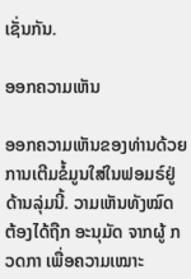ເຊັ່ນກັນ.

ອອກຄວາມເຫັນ

ອອກຄວາມເຫັນຂອງທ່ານດ້ວຍການເຕີມຂໍ້ມູນໃສ່ໃນຟອມຣ໌ຢູ່ດ້ານລຸ່ມນີ້. ວາມເຫັນທັງໝົດ ຕ້ອງໄດ້ຖືກ ອະນຸມັດ ຈາກຜູ້ ກວດກາ ເພື່ອຄວາມເໝາະ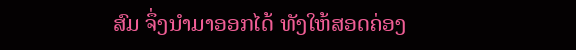ສົມ ຈຶ່ງນໍາມາອອກໄດ້ ທັງໃຫ້ສອດຄ່ອງ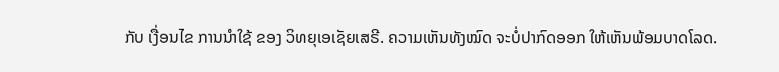ກັບ ເງື່ອນໄຂ ການນຳໃຊ້ ຂອງ ວິທຍຸເອເຊັຍເສຣີ. ຄວາມເຫັນທັງໝົດ ຈະບໍ່ປາກົດອອກ ໃຫ້ເຫັນພ້ອມບາດໂລດ.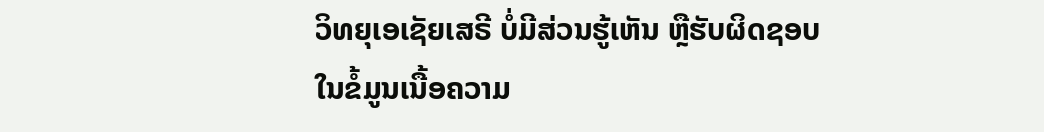ວິທຍຸເອເຊັຍເສຣີ ບໍ່ມີສ່ວນຮູ້ເຫັນ ຫຼືຮັບຜິດຊອບ ໃນຂໍ້ມູນເນື້ອຄວາມ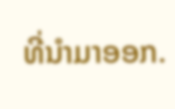ທີ່ນໍາມາອອກ.